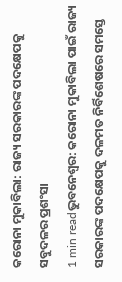କରୋନା ମୁକାବିଲା: ରାଜ୍ୟ ସରକାରଙ୍କ ପଦକ୍ଷେପକୁ ସବୁଦଳର ପ୍ରଶଂସା
1 min readଭୁବନେଶ୍ୱର: କରୋନା ମୁକାବିଲା ପାଇଁ ରାଜ୍ୟ ସରକାରଙ୍କ ପଦକ୍ଷେପକୁ ଦଳମତ ନିର୍ବିଶେଷରେ ସମସ୍ତେ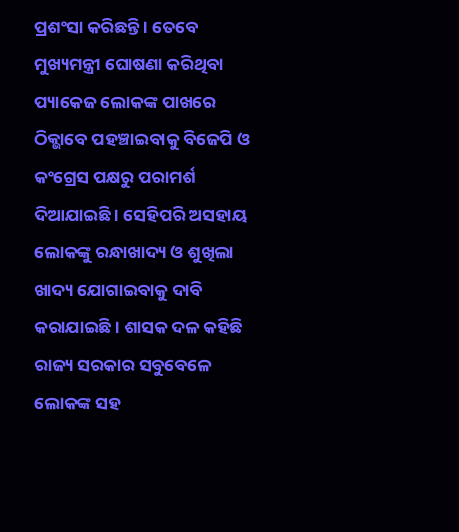ପ୍ରଶଂସା କରିଛନ୍ତି । ତେବେ ମୁଖ୍ୟମନ୍ତ୍ରୀ ଘୋଷଣା କରିଥିବା ପ୍ୟାକେଜ ଲୋକଙ୍କ ପାଖରେ ଠିକ୍ଭାବେ ପହଞ୍ଚାଇବାକୁ ବିଜେପି ଓ କଂଗ୍ରେସ ପକ୍ଷରୁ ପରାମର୍ଶ ଦିଆଯାଇଛି । ସେହିପରି ଅସହାୟ ଲୋକଙ୍କୁ ରନ୍ଧାଖାଦ୍ୟ ଓ ଶୁଖିଲା ଖାଦ୍ୟ ଯୋଗାଇବାକୁ ଦାବି କରାଯାଇଛି । ଶାସକ ଦଳ କହିଛି ରାଜ୍ୟ ସରକାର ସବୁବେଳେ ଲୋକଙ୍କ ସହ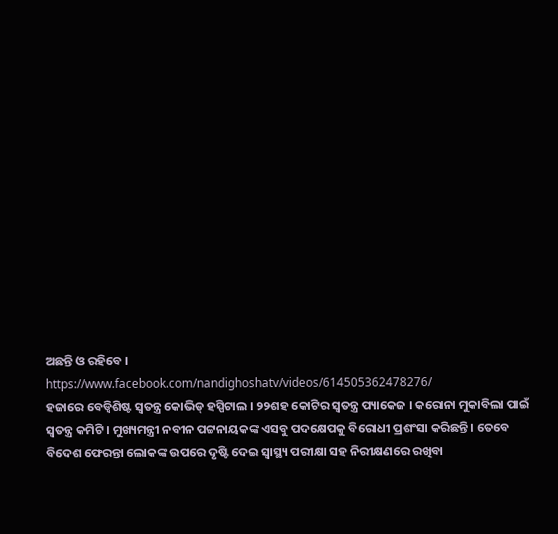ଅଛନ୍ତି ଓ ରହିବେ ।
https://www.facebook.com/nandighoshatv/videos/614505362478276/
ହଜାରେ ବେଡ୍ବିଶିଷ୍ଟ ସ୍ୱତନ୍ତ୍ର କୋଭିଡ୍ ହସ୍ପିଟାଲ । ୨୨ଶହ କୋଟିର ସ୍ୱତନ୍ତ୍ର ପ୍ୟାକେଜ । କରୋନା ମୁକାବିଲା ପାଇଁ ସ୍ୱତନ୍ତ୍ର କମିଟି । ମୁଖ୍ୟମନ୍ତ୍ରୀ ନବୀନ ପଟ୍ଟନାୟକଙ୍କ ଏସବୁ ପଦକ୍ଷେପକୁ ବିରୋଧୀ ପ୍ରଶଂସା କରିଛନ୍ତି । ତେବେ ବିଦେଶ ଫେରନ୍ତା ଲୋକଙ୍କ ଉପରେ ଦୃଷ୍ଟି ଦେଇ ସ୍ୱାସ୍ଥ୍ୟ ପରୀକ୍ଷା ସହ ନିରୀକ୍ଷଣରେ ରଖିବା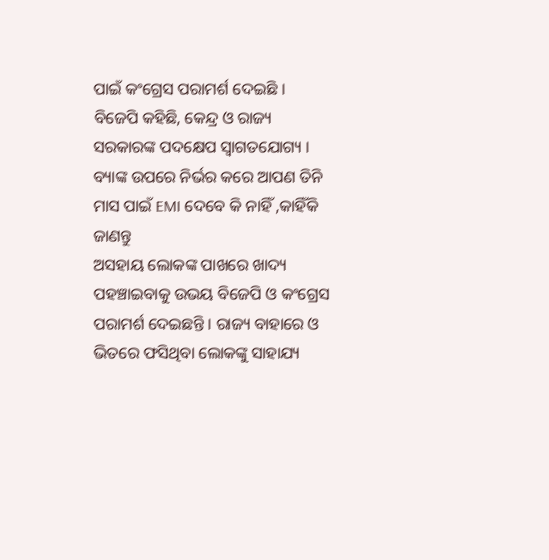ପାଇଁ କଂଗ୍ରେସ ପରାମର୍ଶ ଦେଇଛି । ବିଜେପି କହିଛି, କେନ୍ଦ୍ର ଓ ରାଜ୍ୟ ସରକାରଙ୍କ ପଦକ୍ଷେପ ସ୍ୱାଗତଯୋଗ୍ୟ ।
ବ୍ୟାଙ୍କ ଉପରେ ନିର୍ଭର କରେ ଆପଣ ତିନି ମାସ ପାଇଁ EMI ଦେବେ କି ନାହିଁ ,କାହିଁକି ଜାଣନ୍ତୁ
ଅସହାୟ ଲୋକଙ୍କ ପାଖରେ ଖାଦ୍ୟ ପହଞ୍ଚାଇବାକୁ ଉଭୟ ବିଜେପି ଓ କଂଗ୍ରେସ ପରାମର୍ଶ ଦେଇଛନ୍ତି । ରାଜ୍ୟ ବାହାରେ ଓ ଭିତରେ ଫସିଥିବା ଲୋକଙ୍କୁ ସାହାଯ୍ୟ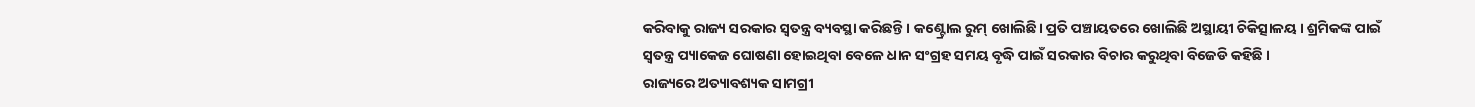କରିବାକୁ ରାଜ୍ୟ ସରକାର ସ୍ୱତନ୍ତ୍ର ବ୍ୟବସ୍ଥା କରିଛନ୍ତି । କଣ୍ଟ୍ରୋଲ ରୁମ୍ ଖୋଲିଛି। ପ୍ରତି ପଞ୍ଚାୟତରେ ଖୋଲିଛି ଅସ୍ଥାୟୀ ଚିକିତ୍ସାଳୟ । ଶ୍ରମିକଙ୍କ ପାଇଁ ସ୍ୱତନ୍ତ୍ର ପ୍ୟାକେଜ ଘୋଷଣା ହୋଇଥିବା ବେଳେ ଧାନ ସଂଗ୍ରହ ସମୟ ବୃଦ୍ଧି ପାଇଁ ସରକାର ବିଚାର କରୁଥିବା ବିଜେଡି କହିଛି ।
ରାଜ୍ୟରେ ଅତ୍ୟାବଶ୍ୟକ ସାମଗ୍ରୀ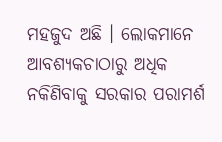ମହଜୁଦ ଅଛି । ଲୋକମାନେ ଆବଶ୍ୟକଚାଠାରୁ ଅଧିକ ନକିଣିବାକୁ ସରକାର ପରାମର୍ଶ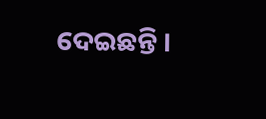ଦେଇଛନ୍ତି ।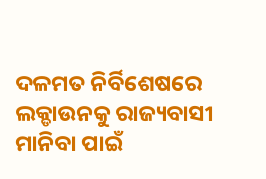ଦଳମତ ନିର୍ବିଶେଷରେ ଲକ୍ଡାଉନକୁ ରାଜ୍ୟବାସୀ ମାନିବା ପାଇଁ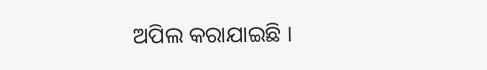ଅପିଲ କରାଯାଇଛି ।